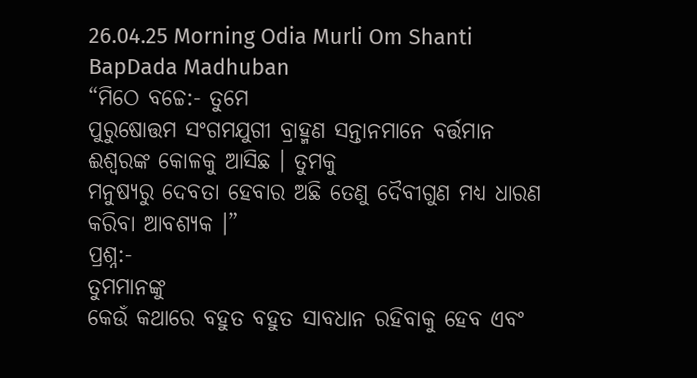26.04.25 Morning Odia Murli Om Shanti BapDada Madhuban
“ମିଠେ ବଚ୍ଚେ:- ତୁମେ
ପୁରୁଷୋତ୍ତମ ସଂଗମଯୁଗୀ ବ୍ରାହ୍ମଣ ସନ୍ତାନମାନେ ବର୍ତ୍ତମାନ ଈଶ୍ୱରଙ୍କ କୋଳକୁ ଆସିଛ । ତୁମକୁ
ମନୁଷ୍ୟରୁ ଦେବତା ହେବାର ଅଛି ତେଣୁ ଦୈବୀଗୁଣ ମଧ୍ୟ ଧାରଣ କରିବା ଆବଶ୍ୟକ ।”
ପ୍ରଶ୍ନ:-
ତୁମମାନଙ୍କୁ
କେଉଁ କଥାରେ ବହୁତ ବହୁତ ସାବଧାନ ରହିବାକୁ ହେବ ଏବଂ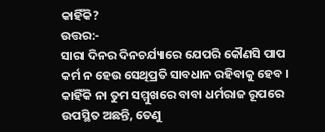କାହିଁକି?
ଉତ୍ତର:-
ସାରା ଦିନର ଦିନଚର୍ଯ୍ୟାରେ ଯେପରି କୌଣସି ପାପ କର୍ମ ନ ହେଉ ସେଥିପ୍ରତି ସାବଧାନ ରହିବାକୁ ହେବ ।
କାହିଁକି ନା ତୁମ ସମ୍ମୁଖରେ ବାବା ଧର୍ମରାଜ ରୂପରେ ଉପସ୍ଥିତ ଅଛନ୍ତି, ତେଣୁ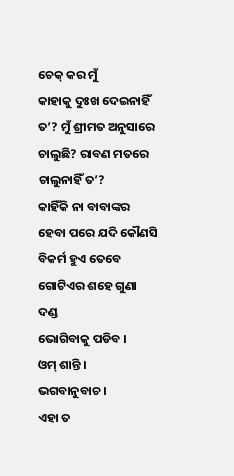ଚେକ୍ କର ମୁଁ
କାହାକୁ ଦୁଃଖ ଦେଇନାହିଁ ତ’? ମୁଁ ଶ୍ରୀମତ ଅନୁସାରେ ଚାଲୁଛି? ରାବଣ ମତରେ ଚାଲୁନାହିଁ ତ’?
କାହିଁକି ନା ବାବାଙ୍କର ହେବା ପରେ ଯଦି କୌଣସି ବିକର୍ମ ହୁଏ ତେବେ ଗୋଟିଏର ଶହେ ଗୁଣା ଦଣ୍ଡ
ଭୋଗିବାକୁ ପଡିବ ।
ଓମ୍ ଶାନ୍ତି ।
ଭଗବାନୁବାଚ ।
ଏହା ତ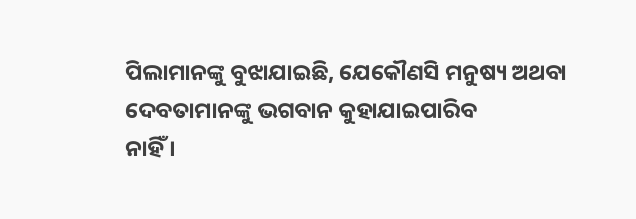ପିଲାମାନଙ୍କୁ ବୁଝାଯାଇଛି, ଯେକୌଣସି ମନୁଷ୍ୟ ଅଥବା ଦେବତାମାନଙ୍କୁ ଭଗବାନ କୁହାଯାଇପାରିବ
ନାହିଁ ।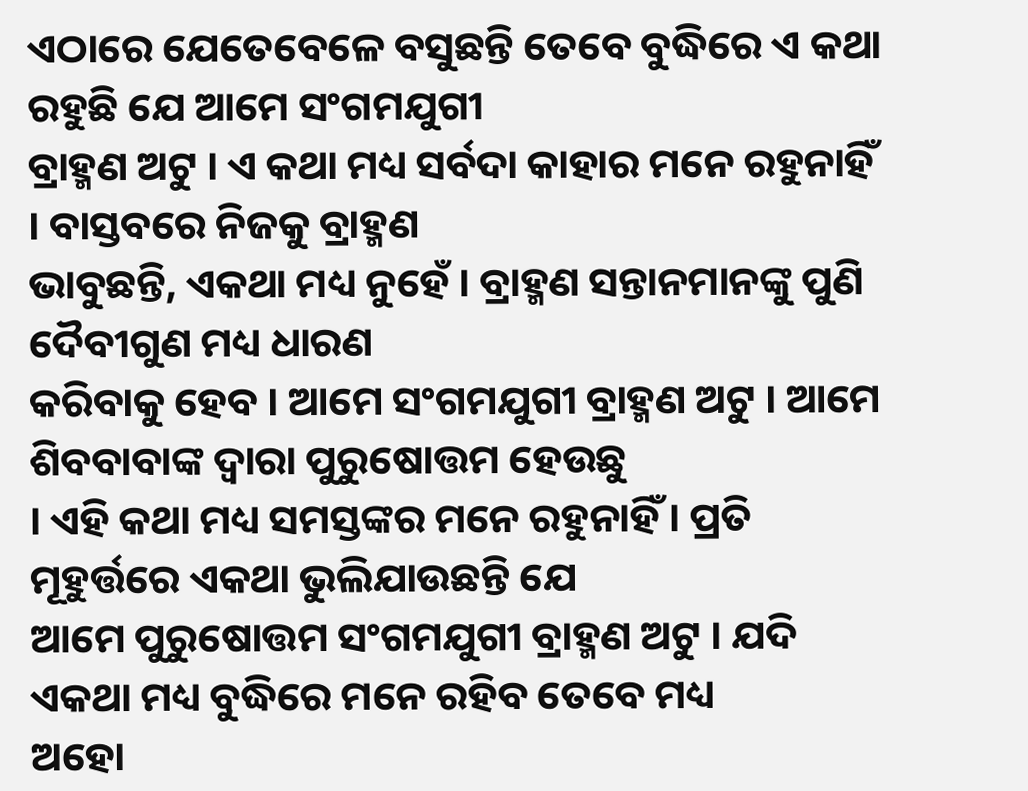ଏଠାରେ ଯେତେବେଳେ ବସୁଛନ୍ତି ତେବେ ବୁଦ୍ଧିରେ ଏ କଥା ରହୁଛି ଯେ ଆମେ ସଂଗମଯୁଗୀ
ବ୍ରାହ୍ମଣ ଅଟୁ । ଏ କଥା ମଧ୍ୟ ସର୍ବଦା କାହାର ମନେ ରହୁନାହିଁ । ବାସ୍ତବରେ ନିଜକୁ ବ୍ରାହ୍ମଣ
ଭାବୁଛନ୍ତି, ଏକଥା ମଧ୍ୟ ନୁହେଁ । ବ୍ରାହ୍ମଣ ସନ୍ତାନମାନଙ୍କୁ ପୁଣି ଦୈବୀଗୁଣ ମଧ୍ୟ ଧାରଣ
କରିବାକୁ ହେବ । ଆମେ ସଂଗମଯୁଗୀ ବ୍ରାହ୍ମଣ ଅଟୁ । ଆମେ ଶିବବାବାଙ୍କ ଦ୍ୱାରା ପୁରୁଷୋତ୍ତମ ହେଉଛୁ
। ଏହି କଥା ମଧ୍ୟ ସମସ୍ତଙ୍କର ମନେ ରହୁନାହିଁ । ପ୍ରତି ମୂହୁର୍ତ୍ତରେ ଏକଥା ଭୁଲିଯାଉଛନ୍ତି ଯେ
ଆମେ ପୁରୁଷୋତ୍ତମ ସଂଗମଯୁଗୀ ବ୍ରାହ୍ମଣ ଅଟୁ । ଯଦି ଏକଥା ମଧ୍ୟ ବୁଦ୍ଧିରେ ମନେ ରହିବ ତେବେ ମଧ୍ୟ
ଅହୋ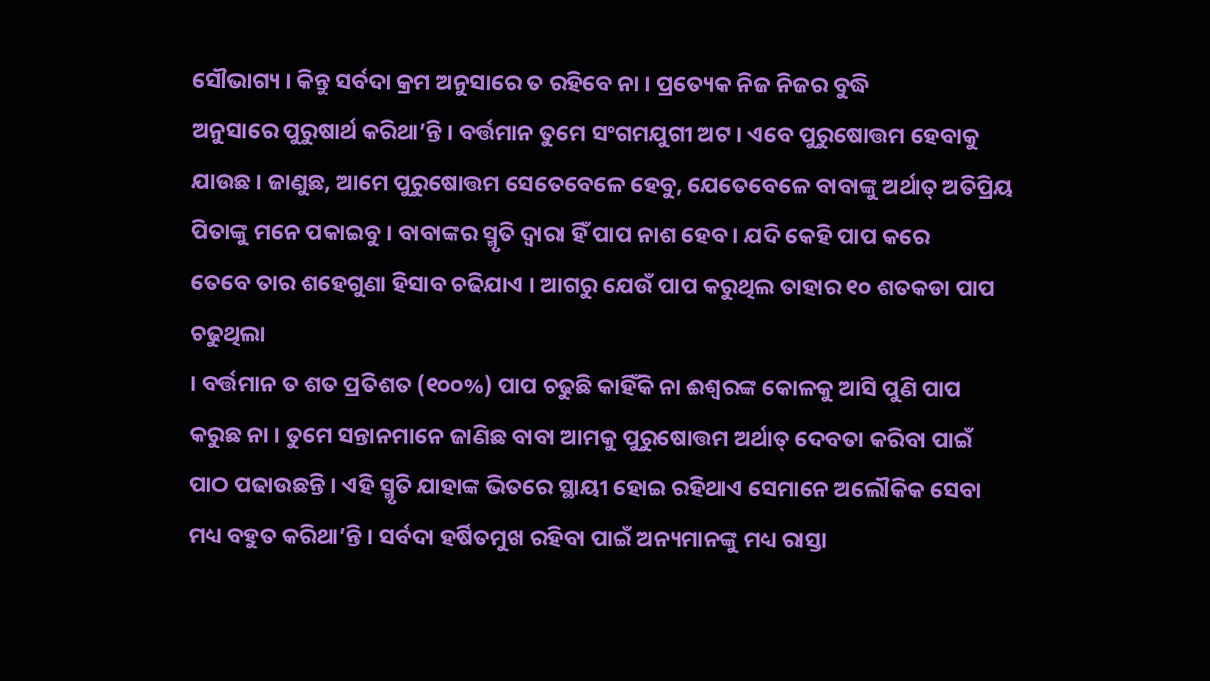ସୌଭାଗ୍ୟ । କିନ୍ତୁ ସର୍ବଦା କ୍ରମ ଅନୁସାରେ ତ ରହିବେ ନା । ପ୍ରତ୍ୟେକ ନିଜ ନିଜର ବୁଦ୍ଧି
ଅନୁସାରେ ପୁରୁଷାର୍ଥ କରିଥା’ନ୍ତି । ବର୍ତ୍ତମାନ ତୁମେ ସଂଗମଯୁଗୀ ଅଟ । ଏବେ ପୁରୁଷୋତ୍ତମ ହେବାକୁ
ଯାଉଛ । ଜାଣୁଛ, ଆମେ ପୁରୁଷୋତ୍ତମ ସେତେବେଳେ ହେବୁ, ଯେତେବେଳେ ବାବାଙ୍କୁ ଅର୍ଥାତ୍ ଅତିପ୍ରିୟ
ପିତାଙ୍କୁ ମନେ ପକାଇବୁ । ବାବାଙ୍କର ସ୍ମୃତି ଦ୍ୱାରା ହିଁ ପାପ ନାଶ ହେବ । ଯଦି କେହି ପାପ କରେ
ତେବେ ତାର ଶହେଗୁଣା ହିସାବ ଚଢିଯାଏ । ଆଗରୁ ଯେଉଁ ପାପ କରୁଥିଲ ତାହାର ୧୦ ଶତକଡା ପାପ ଚଢୁଥିଲା
। ବର୍ତ୍ତମାନ ତ ଶତ ପ୍ରତିଶତ (୧୦୦%) ପାପ ଚଢୁଛି କାହିଁକି ନା ଈଶ୍ୱରଙ୍କ କୋଳକୁ ଆସି ପୁଣି ପାପ
କରୁଛ ନା । ତୁମେ ସନ୍ତାନମାନେ ଜାଣିଛ ବାବା ଆମକୁ ପୁରୁଷୋତ୍ତମ ଅର୍ଥାତ୍ ଦେବତା କରିବା ପାଇଁ
ପାଠ ପଢାଉଛନ୍ତି । ଏହି ସ୍ମୃତି ଯାହାଙ୍କ ଭିତରେ ସ୍ଥାୟୀ ହୋଇ ରହିଥାଏ ସେମାନେ ଅଲୌକିକ ସେବା
ମଧ୍ୟ ବହୁତ କରିଥା’ନ୍ତି । ସର୍ବଦା ହର୍ଷିତମୁଖ ରହିବା ପାଇଁ ଅନ୍ୟମାନଙ୍କୁ ମଧ୍ୟ ରାସ୍ତା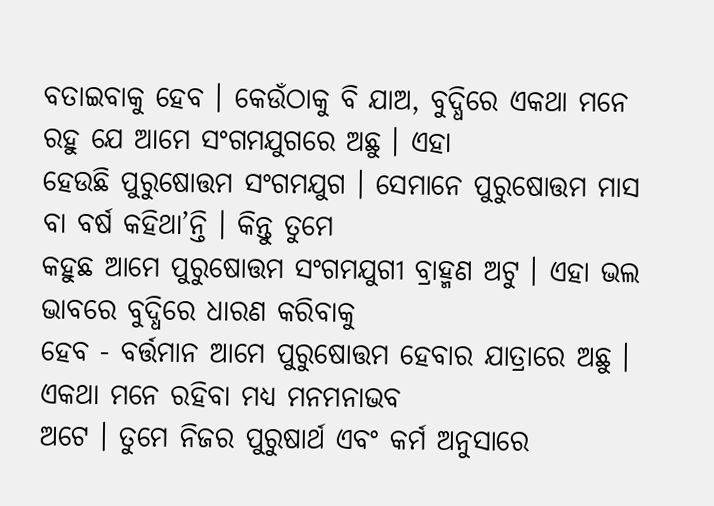ବତାଇବାକୁ ହେବ । କେଉଁଠାକୁ ବି ଯାଅ, ବୁଦ୍ଧିରେ ଏକଥା ମନେ ରହୁ ଯେ ଆମେ ସଂଗମଯୁଗରେ ଅଛୁ । ଏହା
ହେଉଛି ପୁରୁଷୋତ୍ତମ ସଂଗମଯୁଗ । ସେମାନେ ପୁରୁଷୋତ୍ତମ ମାସ ବା ବର୍ଷ କହିଥା’ନ୍ତି । କିନ୍ତୁ ତୁମେ
କହୁଛ ଆମେ ପୁରୁଷୋତ୍ତମ ସଂଗମଯୁଗୀ ବ୍ରାହ୍ମଣ ଅଟୁ । ଏହା ଭଲ ଭାବରେ ବୁଦ୍ଧିରେ ଧାରଣ କରିବାକୁ
ହେବ - ବର୍ତ୍ତମାନ ଆମେ ପୁରୁଷୋତ୍ତମ ହେବାର ଯାତ୍ରାରେ ଅଛୁ । ଏକଥା ମନେ ରହିବା ମଧ୍ୟ ମନମନାଭବ
ଅଟେ । ତୁମେ ନିଜର ପୁରୁଷାର୍ଥ ଏବଂ କର୍ମ ଅନୁସାରେ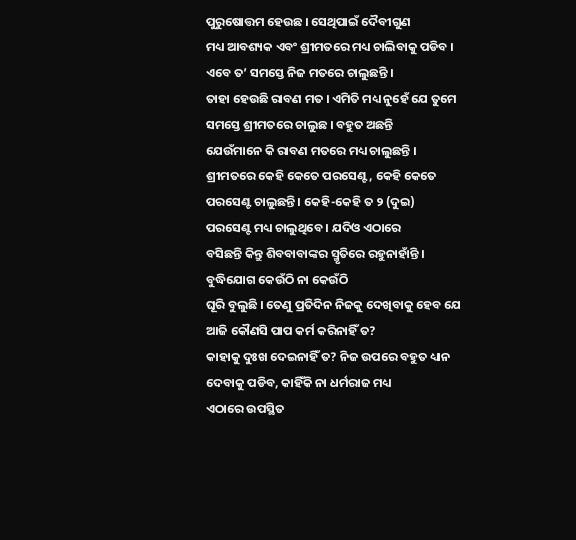ପୁରୁଷୋତ୍ତମ ହେଉଛ । ସେଥିପାଇଁ ଦୈବୀଗୁଣ
ମଧ୍ୟ ଆବଶ୍ୟକ ଏବଂ ଶ୍ରୀମତରେ ମଧ୍ୟ ଚାଲିବାକୁ ପଡିବ । ଏବେ ତ’ ସମସ୍ତେ ନିଜ ମତରେ ଚାଲୁଛନ୍ତି ।
ତାହା ହେଉଛି ରାବଣ ମତ । ଏମିତି ମଧ୍ୟ ନୁହେଁ ଯେ ତୁମେ ସମସ୍ତେ ଶ୍ରୀମତରେ ଚାଲୁଛ । ବହୁତ ଅଛନ୍ତି
ଯେଉଁମାନେ କି ରାବଣ ମତରେ ମଧ୍ୟ ଚାଲୁଛନ୍ତି । ଶ୍ରୀମତରେ କେହି କେତେ ପରସେଣ୍ଟ, କେହି କେତେ
ପରସେଣ୍ଟ ଚାଲୁଛନ୍ତି । କେହି-କେହି ତ ୨ (ଦୁଇ) ପରସେଣ୍ଟ ମଧ୍ୟ ଚାଲୁଥିବେ । ଯଦିଓ ଏଠାରେ
ବସିଛନ୍ତି କିନ୍ତୁ ଶିବବାବାଙ୍କର ସ୍ମୃତିରେ ରହୁନାହାଁନ୍ତି । ବୁଦ୍ଧିଯୋଗ କେଉଁଠି ନା କେଉଁଠି
ଘୂରି ବୁଲୁଛି । ତେଣୁ ପ୍ରତିଦିନ ନିଜକୁ ଦେଖିବାକୁ ହେବ ଯେ ଆଜି କୌଣସି ପାପ କର୍ମ କରିନାହିଁ ତ?
କାହାକୁ ଦୁଃଖ ଦେଇନାହିଁ ତ? ନିଜ ଉପରେ ବହୁତ ଧ୍ୟାନ ଦେବାକୁ ପଡିବ, କାହିଁକି ନା ଧର୍ମରାଜ ମଧ୍ୟ
ଏଠାରେ ଉପସ୍ଥିତ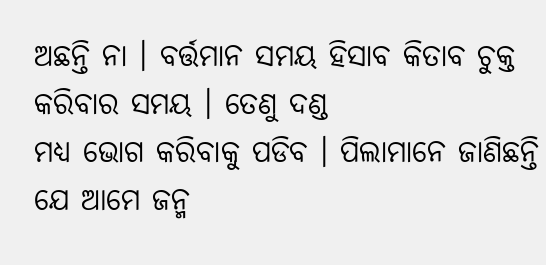ଅଛନ୍ତି ନା । ବର୍ତ୍ତମାନ ସମୟ ହିସାବ କିତାବ ଚୁକ୍ତ କରିବାର ସମୟ । ତେଣୁ ଦଣ୍ଡ
ମଧ୍ୟ ଭୋଗ କରିବାକୁ ପଡିବ । ପିଲାମାନେ ଜାଣିଛନ୍ତି ଯେ ଆମେ ଜନ୍ମ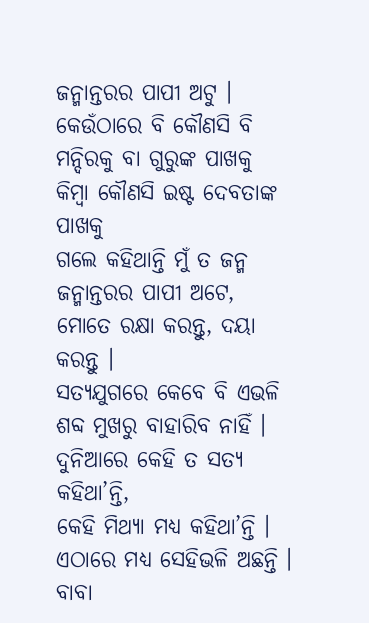ଜନ୍ମାନ୍ତରର ପାପୀ ଅଟୁ ।
କେଉଁଠାରେ ବି କୌଣସି ବି ମନ୍ଦିରକୁ ବା ଗୁରୁଙ୍କ ପାଖକୁ କିମ୍ବା କୌଣସି ଇଷ୍ଟ ଦେବତାଙ୍କ ପାଖକୁ
ଗଲେ କହିଥାନ୍ତି ମୁଁ ତ ଜନ୍ମ ଜନ୍ମାନ୍ତରର ପାପୀ ଅଟେ, ମୋତେ ରକ୍ଷା କରନ୍ତୁ, ଦୟା କରନ୍ତୁ ।
ସତ୍ୟଯୁଗରେ କେବେ ବି ଏଭଳି ଶବ୍ଦ ମୁଖରୁ ବାହାରିବ ନାହିଁ । ଦୁନିଆରେ କେହି ତ ସତ୍ୟ କହିଥା’ନ୍ତି,
କେହି ମିଥ୍ୟା ମଧ୍ୟ କହିଥା’ନ୍ତି । ଏଠାରେ ମଧ୍ୟ ସେହିଭଳି ଅଛନ୍ତି । ବାବା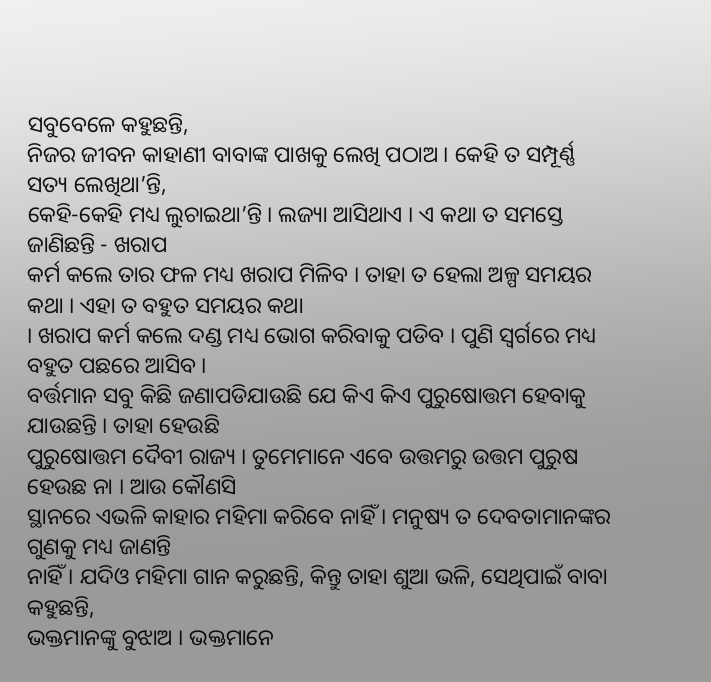ସବୁବେଳେ କହୁଛନ୍ତି,
ନିଜର ଜୀବନ କାହାଣୀ ବାବାଙ୍କ ପାଖକୁ ଲେଖି ପଠାଅ । କେହି ତ ସମ୍ପୂର୍ଣ୍ଣ ସତ୍ୟ ଲେଖିଥା’ନ୍ତି,
କେହି-କେହି ମଧ୍ୟ ଲୁଚାଇଥା’ନ୍ତି । ଲଜ୍ୟା ଆସିଥାଏ । ଏ କଥା ତ ସମସ୍ତେ ଜାଣିଛନ୍ତି - ଖରାପ
କର୍ମ କଲେ ତାର ଫଳ ମଧ୍ୟ ଖରାପ ମିଳିବ । ତାହା ତ ହେଲା ଅଳ୍ପ ସମୟର କଥା । ଏହା ତ ବହୁତ ସମୟର କଥା
। ଖରାପ କର୍ମ କଲେ ଦଣ୍ଡ ମଧ୍ୟ ଭୋଗ କରିବାକୁ ପଡିବ । ପୁଣି ସ୍ୱର୍ଗରେ ମଧ୍ୟ ବହୁତ ପଛରେ ଆସିବ ।
ବର୍ତ୍ତମାନ ସବୁ କିଛି ଜଣାପଡିଯାଉଛି ଯେ କିଏ କିଏ ପୁରୁଷୋତ୍ତମ ହେବାକୁ ଯାଉଛନ୍ତି । ତାହା ହେଉଛି
ପୁରୁଷୋତ୍ତମ ଦୈବୀ ରାଜ୍ୟ । ତୁମେମାନେ ଏବେ ଉତ୍ତମରୁ ଉତ୍ତମ ପୁରୁଷ ହେଉଛ ନା । ଆଉ କୌଣସି
ସ୍ଥାନରେ ଏଭଳି କାହାର ମହିମା କରିବେ ନାହିଁ । ମନୁଷ୍ୟ ତ ଦେବତାମାନଙ୍କର ଗୁଣକୁ ମଧ୍ୟ ଜାଣନ୍ତି
ନାହିଁ । ଯଦିଓ ମହିମା ଗାନ କରୁଛନ୍ତି, କିନ୍ତୁ ତାହା ଶୁଆ ଭଳି, ସେଥିପାଇଁ ବାବା କହୁଛନ୍ତି,
ଭକ୍ତମାନଙ୍କୁ ବୁଝାଅ । ଭକ୍ତମାନେ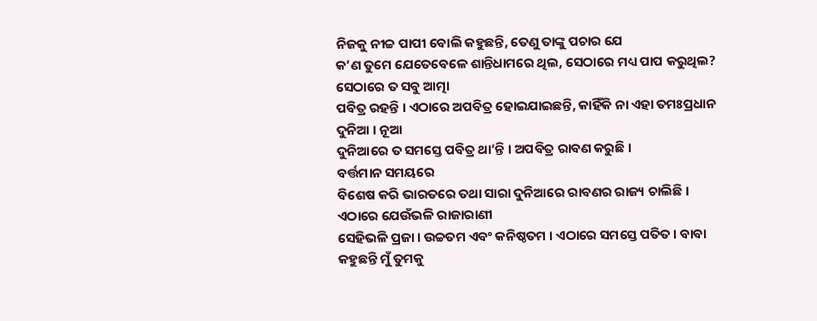ନିଜକୁ ନୀଚ୍ଚ ପାପୀ ବୋଲି କହୁଛନ୍ତି, ତେଣୁ ତାଙ୍କୁ ପଚାର ଯେ
କ’ଣ ତୁମେ ଯେତେବେଳେ ଶାନ୍ତିଧାମରେ ଥିଲ, ସେଠାରେ ମଧ୍ୟ ପାପ କରୁଥିଲ? ସେଠାରେ ତ ସବୁ ଆତ୍ମା
ପବିତ୍ର ରହନ୍ତି । ଏଠାରେ ଅପବିତ୍ର ହୋଇଯାଇଛନ୍ତି, କାହିଁକି ନା ଏହା ତମଃପ୍ରଧାନ ଦୁନିଆ । ନୂଆ
ଦୁନିଆରେ ତ ସମସ୍ତେ ପବିତ୍ର ଥା’ନ୍ତି । ଅପବିତ୍ର ରାବଣ କରୁଛି ।
ବର୍ତ୍ତମାନ ସମୟରେ
ବିଶେଷ କରି ଭାରତରେ ତଥା ସାରା ଦୁନିଆରେ ରାବଣର ରାଜ୍ୟ ଚାଲିଛି । ଏଠାରେ ଯେଉଁଭଳି ରାଜାରାଣୀ
ସେହିଭଳି ପ୍ରଜା । ଉଚ୍ଚତମ ଏବଂ କନିଷ୍ଠତମ । ଏଠାରେ ସମସ୍ତେ ପତିତ । ବାବା କହୁଛନ୍ତି ମୁଁ ତୁମକୁ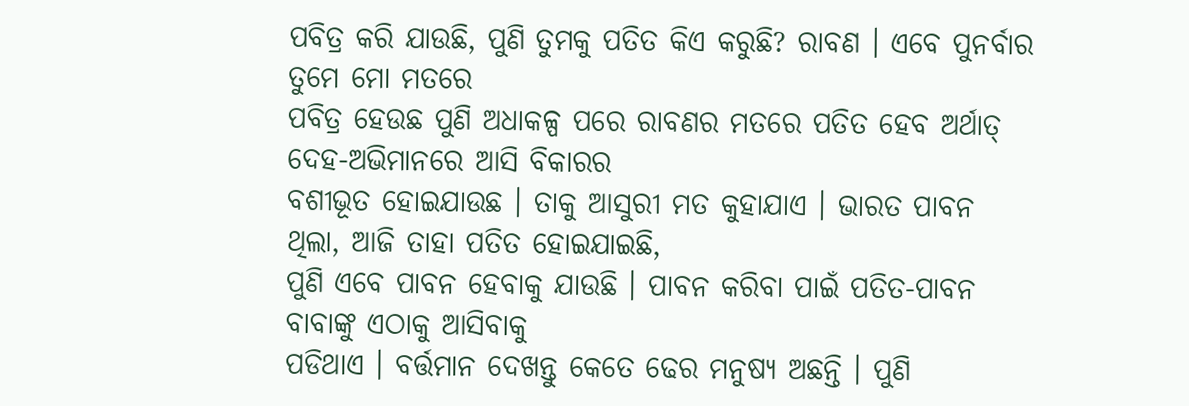ପବିତ୍ର କରି ଯାଉଛି, ପୁଣି ତୁମକୁ ପତିତ କିଏ କରୁଛି? ରାବଣ । ଏବେ ପୁନର୍ବାର ତୁମେ ମୋ ମତରେ
ପବିତ୍ର ହେଉଛ ପୁଣି ଅଧାକଳ୍ପ ପରେ ରାବଣର ମତରେ ପତିତ ହେବ ଅର୍ଥାତ୍ ଦେହ-ଅଭିମାନରେ ଆସି ବିକାରର
ବଶୀଭୂତ ହୋଇଯାଉଛ । ତାକୁ ଆସୁରୀ ମତ କୁହାଯାଏ । ଭାରତ ପାବନ ଥିଲା, ଆଜି ତାହା ପତିତ ହୋଇଯାଇଛି,
ପୁଣି ଏବେ ପାବନ ହେବାକୁ ଯାଉଛି । ପାବନ କରିବା ପାଇଁ ପତିତ-ପାବନ ବାବାଙ୍କୁ ଏଠାକୁ ଆସିବାକୁ
ପଡିଥାଏ । ବର୍ତ୍ତମାନ ଦେଖନ୍ତୁ କେତେ ଢେର ମନୁଷ୍ୟ ଅଛନ୍ତି । ପୁଣି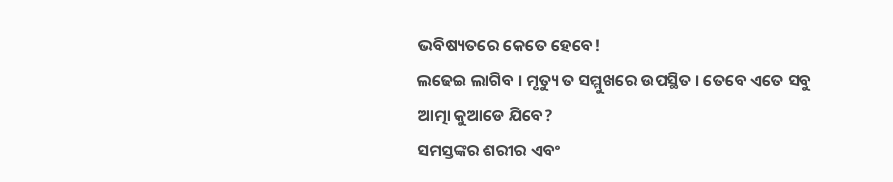ଭବିଷ୍ୟତରେ କେତେ ହେବେ!
ଲଢେଇ ଲାଗିବ । ମୃତ୍ୟୁ ତ ସମ୍ମୁଖରେ ଉପସ୍ଥିତ । ତେବେ ଏତେ ସବୁ ଆତ୍ମା କୁଆଡେ ଯିବେ?
ସମସ୍ତଙ୍କର ଶରୀର ଏବଂ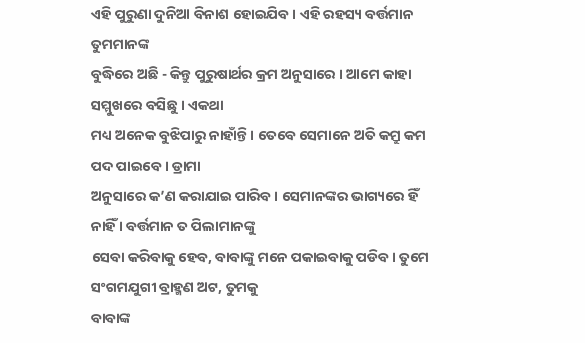ଏହି ପୁରୁଣା ଦୁନିଆ ବିନାଶ ହୋଇଯିବ । ଏହି ରହସ୍ୟ ବର୍ତ୍ତମାନ ତୁମମାନଙ୍କ
ବୁଦ୍ଧିରେ ଅଛି - କିନ୍ତୁ ପୁରୁଷାର୍ଥର କ୍ରମ ଅନୁସାରେ । ଆମେ କାହା ସମ୍ମୁଖରେ ବସିଛୁ । ଏକଥା
ମଧ୍ୟ ଅନେକ ବୁଝିପାରୁ ନାହାଁନ୍ତି । ତେବେ ସେମାନେ ଅତି କମ୍ରୁ କମ ପଦ ପାଇବେ । ଡ୍ରାମା
ଅନୁସାରେ କ’ଣ କରାଯାଇ ପାରିବ । ସେମାନଙ୍କର ଭାଗ୍ୟରେ ହିଁ ନାହିଁ । ବର୍ତ୍ତମାନ ତ ପିଲାମାନଙ୍କୁ
ସେବା କରିବାକୁ ହେବ, ବାବାଙ୍କୁ ମନେ ପକାଇବାକୁ ପଡିବ । ତୁମେ ସଂଗମଯୁଗୀ ବ୍ରାହ୍ମଣ ଅଟ, ତୁମକୁ
ବାବାଙ୍କ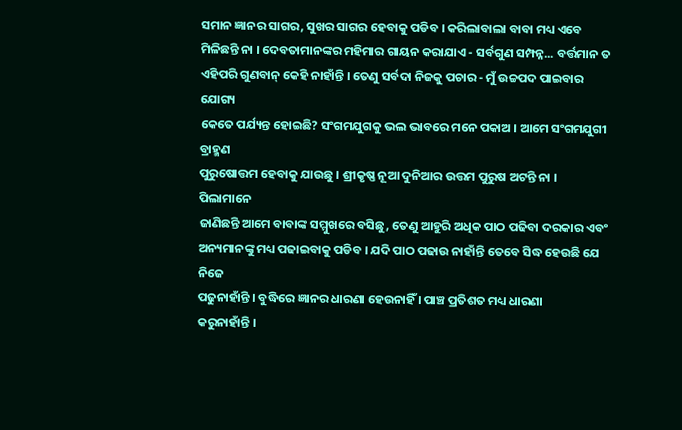ସମାନ ଜ୍ଞାନର ସାଗର, ସୁଖର ସାଗର ହେବାକୁ ପଡିବ । କରିଲାବାଲା ବାବା ମଧ୍ୟ ଏବେ
ମିଳିଛନ୍ତି ନା । ଦେବତାମାନଙ୍କର ମହିମାର ଗାୟନ କରାଯାଏ - ସର୍ବଗୁଣ ସମ୍ପନ୍ନ... ବର୍ତ୍ତମାନ ତ
ଏହିପରି ଗୁଣବାନ୍ କେହି ନାହାଁନ୍ତି । ତେଣୁ ସର୍ବଦା ନିଜକୁ ପଚାର - ମୁଁ ଉଚ୍ଚପଦ ପାଇବାର ଯୋଗ୍ୟ
କେତେ ପର୍ଯ୍ୟନ୍ତ ହୋଇଛି? ସଂଗମଯୁଗକୁ ଭଲ ଭାବରେ ମନେ ପକାଅ । ଆମେ ସଂଗମଯୁଗୀ ବ୍ରାହ୍ମଣ
ପୁରୁଷୋତ୍ତମ ହେବାକୁ ଯାଉଛୁ । ଶ୍ରୀକୃଷ୍ଣ ନୂଆ ଦୁନିଆର ଉତ୍ତମ ପୁରୁଷ ଅଟନ୍ତି ନା । ପିଲାମାନେ
ଜାଣିଛନ୍ତି ଆମେ ବାବାଙ୍କ ସମ୍ମୁଖରେ ବସିଛୁ, ତେଣୁ ଆହୁରି ଅଧିକ ପାଠ ପଢିବା ଦରକାର ଏବଂ
ଅନ୍ୟମାନଙ୍କୁ ମଧ୍ୟ ପଢାଇବାକୁ ପଡିବ । ଯଦି ପାଠ ପଢାଉ ନାହାଁନ୍ତି ତେବେ ସିଦ୍ଧ ହେଉଛି ଯେ ନିଜେ
ପଢୁନାହାଁନ୍ତି । ବୁଦ୍ଧିରେ ଜ୍ଞାନର ଧାରଣା ହେଉନାହିଁ । ପାଞ୍ଚ ପ୍ରତିଶତ ମଧ୍ୟ ଧାରଣା
କରୁନାହାଁନ୍ତି ।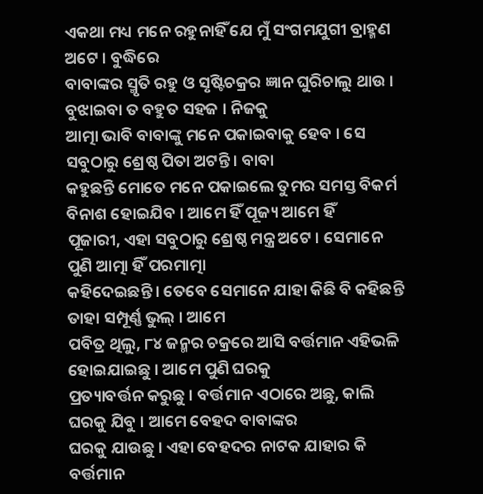ଏକଥା ମଧ୍ୟ ମନେ ରହୁନାହିଁ ଯେ ମୁଁ ସଂଗମଯୁଗୀ ବ୍ରାହ୍ମଣ ଅଟେ । ବୁଦ୍ଧିରେ
ବାବାଙ୍କର ସ୍ମୃତି ରହୁ ଓ ସୃଷ୍ଟିଚକ୍ରର ଜ୍ଞାନ ଘୁରିଚାଲୁ ଥାଉ । ବୁଝାଇବା ତ ବହୁତ ସହଜ । ନିଜକୁ
ଆତ୍ମା ଭାବି ବାବାଙ୍କୁ ମନେ ପକାଇବାକୁ ହେବ । ସେ ସବୁଠାରୁ ଶ୍ରେଷ୍ଠ ପିତା ଅଟନ୍ତି । ବାବା
କହୁଛନ୍ତି ମୋତେ ମନେ ପକାଇଲେ ତୁମର ସମସ୍ତ ବିକର୍ମ ବିନାଶ ହୋଇଯିବ । ଆମେ ହିଁ ପୂଜ୍ୟ ଆମେ ହିଁ
ପୂଜାରୀ, ଏହା ସବୁଠାରୁ ଶ୍ରେଷ୍ଠ ମନ୍ତ୍ର ଅଟେ । ସେମାନେ ପୁଣି ଆତ୍ମା ହିଁ ପରମାତ୍ମା
କହିଦେଇଛନ୍ତି । ତେବେ ସେମାନେ ଯାହା କିଛି ବି କହିଛନ୍ତି ତାହା ସମ୍ପୂର୍ଣ୍ଣ ଭୁଲ୍ । ଆମେ
ପବିତ୍ର ଥିଲୁ, ୮୪ ଜନ୍ମର ଚକ୍ରରେ ଆସି ବର୍ତ୍ତମାନ ଏହିଭଳି ହୋଇଯାଇଛୁ । ଆମେ ପୁଣି ଘରକୁ
ପ୍ରତ୍ୟାବର୍ତ୍ତନ କରୁଛୁ । ବର୍ତ୍ତମାନ ଏଠାରେ ଅଛୁ, କାଲି ଘରକୁ ଯିବୁ । ଆମେ ବେହଦ ବାବାଙ୍କର
ଘରକୁ ଯାଉଛୁ । ଏହା ବେହଦର ନାଟକ ଯାହାର କି ବର୍ତ୍ତମାନ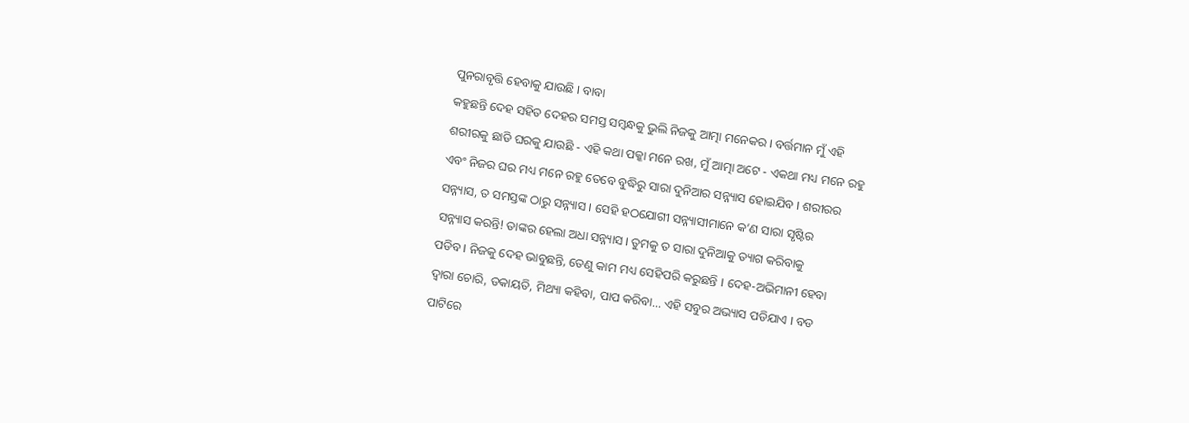ପୁନରାବୃତ୍ତି ହେବାକୁ ଯାଉଛି । ବାବା
କହୁଛନ୍ତି ଦେହ ସହିତ ଦେହର ସମସ୍ତ ସମ୍ବନ୍ଧକୁ ଭୁଲି ନିଜକୁ ଆତ୍ମା ମନେକର । ବର୍ତ୍ତମାନ ମୁଁ ଏହି
ଶରୀରକୁ ଛାଡି ଘରକୁ ଯାଉଛି - ଏହି କଥା ପକ୍କା ମନେ ରଖ, ମୁଁ ଆତ୍ମା ଅଟେ - ଏକଥା ମଧ୍ୟ ମନେ ରହୁ
ଏବଂ ନିଜର ଘର ମଧ୍ୟ ମନେ ରହୁ ତେବେ ବୁଦ୍ଧିରୁ ସାରା ଦୁନିଆର ସନ୍ନ୍ୟାସ ହୋଇଯିବ । ଶରୀରର
ସନ୍ନ୍ୟାସ, ତ ସମସ୍ତଙ୍କ ଠାରୁ ସନ୍ନ୍ୟାସ । ସେହି ହଠଯୋଗୀ ସନ୍ନ୍ୟାସୀମାନେ କ’ଣ ସାରା ସୃଷ୍ଟିର
ସନ୍ନ୍ୟାସ କରନ୍ତି! ତାଙ୍କର ହେଲା ଅଧା ସନ୍ନ୍ୟାସ । ତୁମକୁ ତ ସାରା ଦୁନିଆକୁ ତ୍ୟାଗ କରିବାକୁ
ପଡିବ । ନିଜକୁ ଦେହ ଭାବୁଛନ୍ତି, ତେଣୁ କାମ ମଧ୍ୟ ସେହିପରି କରୁଛନ୍ତି । ଦେହ-ଅଭିମାନୀ ହେବା
ଦ୍ୱାରା ଚୋରି, ଡକାୟତି, ମିଥ୍ୟା କହିବା, ପାପ କରିବା... ଏହି ସବୁର ଅଭ୍ୟାସ ପଡିଯାଏ । ବଡ
ପାଟିରେ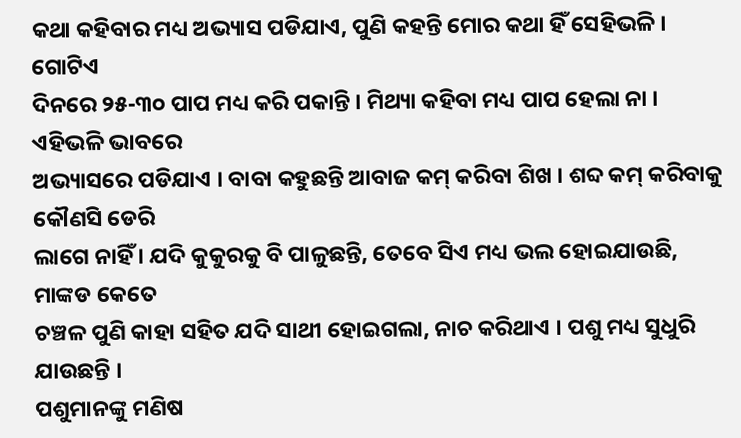କଥା କହିବାର ମଧ୍ୟ ଅଭ୍ୟାସ ପଡିଯାଏ, ପୁଣି କହନ୍ତି ମୋର କଥା ହିଁ ସେହିଭଳି । ଗୋଟିଏ
ଦିନରେ ୨୫-୩୦ ପାପ ମଧ୍ୟ କରି ପକାନ୍ତି । ମିଥ୍ୟା କହିବା ମଧ୍ୟ ପାପ ହେଲା ନା । ଏହିଭଳି ଭାବରେ
ଅଭ୍ୟାସରେ ପଡିଯାଏ । ବାବା କହୁଛନ୍ତି ଆବାଜ କମ୍ କରିବା ଶିଖ । ଶବ୍ଦ କମ୍ କରିବାକୁ କୌଣସି ଡେରି
ଲାଗେ ନାହିଁ । ଯଦି କୁକୁରକୁ ବି ପାଳୁଛନ୍ତି, ତେବେ ସିଏ ମଧ୍ୟ ଭଲ ହୋଇଯାଉଛି, ମାଙ୍କଡ କେତେ
ଚଞ୍ଚଳ ପୁଣି କାହା ସହିତ ଯଦି ସାଥୀ ହୋଇଗଲା, ନାଚ କରିଥାଏ । ପଶୁ ମଧ୍ୟ ସୁଧୁରି ଯାଉଛନ୍ତି ।
ପଶୁମାନଙ୍କୁ ମଣିଷ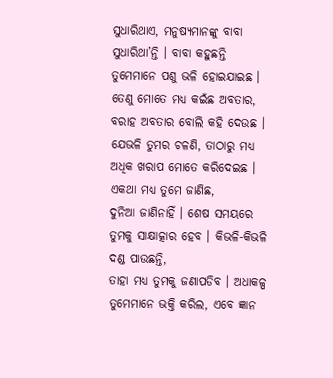ସୁଧାରିଥାଏ, ମନୁଷ୍ୟମାନଙ୍କୁ ବାବା ସୁଧାରିଥା’ନ୍ତି । ବାବା କହୁଛନ୍ତି
ତୁମେମାନେ ପଶୁ ଭଳି ହୋଇଯାଇଛ । ତେଣୁ ମୋତେ ମଧ୍ୟ କଇଁଛ ଅବତାର, ବରାହ ଅବତାର ବୋଲି କହି ଦେଉଛ ।
ଯେଭଳି ତୁମର ଚଳଣି, ତାଠାରୁ ମଧ୍ୟ ଅଧିକ ଖରାପ ମୋତେ କରିଦେଇଛ । ଏକଥା ମଧ୍ୟ ତୁମେ ଜାଣିଛ,
ଦୁନିଆ ଜାଣିନାହିଁ । ଶେଷ ସମୟରେ ତୁମକୁ ସାକ୍ଷାତ୍କାର ହେବ । କିଭଳି-କିଭଳି ଦଣ୍ଡ ପାଉଛନ୍ତି,
ତାହା ମଧ୍ୟ ତୁମକୁ ଜଣାପଡିବ । ଅଧାକଳ୍ପ ତୁମେମାନେ ଭକ୍ତି କରିଲ, ଏବେ ଜ୍ଞାନ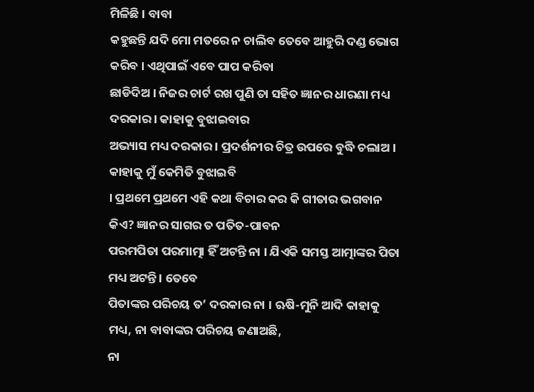ମିଳିଛି । ବାବା
କହୁଛନ୍ତି ଯଦି ମୋ ମତରେ ନ ଚାଲିବ ତେବେ ଆହୁରି ଦଣ୍ଡ ଭୋଗ କରିବ । ଏଥିପାଇଁ ଏବେ ପାପ କରିବା
ଛାଡିଦିଅ । ନିଜର ଚାର୍ଟ ରଖ ପୁଣି ତା ସହିତ ଜ୍ଞାନର ଧାରଣା ମଧ୍ୟ ଦରକାର । କାହାକୁ ବୁଝାଇବାର
ଅଭ୍ୟାସ ମଧ୍ୟ ଦରକାର । ପ୍ରଦର୍ଶନୀର ଚିତ୍ର ଉପରେ ବୁଦ୍ଧି ଚଲାଅ । କାହାକୁ ମୁଁ କେମିତି ବୁଝାଇବି
। ପ୍ରଥମେ ପ୍ରଥମେ ଏହି କଥା ବିଚାର କର କି ଗୀତାର ଭଗବାନ କିଏ? ଜ୍ଞାନର ସାଗର ତ ପତିତ-ପାବନ
ପରମପିତା ପରମାତ୍ମା ହିଁ ଅଟନ୍ତି ନା । ଯିଏକି ସମସ୍ତ ଆତ୍ମାଙ୍କର ପିତା ମଧ୍ୟ ଅଟନ୍ତି । ତେବେ
ପିତାଙ୍କର ପରିଚୟ ତ’ ଦରକାର ନା । ଋଷି-ମୁନି ଆଦି କାହାକୁ ମଧ୍ୟ, ନା ବାବାଙ୍କର ପରିଚୟ ଜଣାଅଛି,
ନା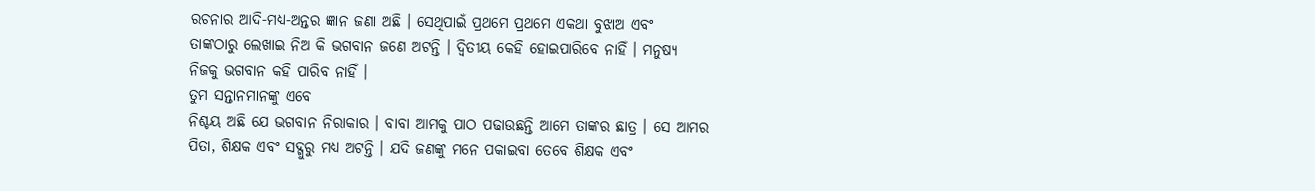ରଚନାର ଆଦି-ମଧ୍ୟ-ଅନ୍ତର ଜ୍ଞାନ ଜଣା ଅଛି । ସେଥିପାଇଁ ପ୍ରଥମେ ପ୍ରଥମେ ଏକଥା ବୁଝାଅ ଏବଂ
ତାଙ୍କଠାରୁ ଲେଖାଇ ନିଅ କି ଭଗବାନ ଜଣେ ଅଟନ୍ତି । ଦ୍ୱିତୀୟ କେହି ହୋଇପାରିବେ ନାହିଁ । ମନୁଷ୍ୟ
ନିଜକୁ ଭଗବାନ କହି ପାରିବ ନାହିଁ ।
ତୁମ ସନ୍ତାନମାନଙ୍କୁ ଏବେ
ନିଶ୍ଚୟ ଅଛି ଯେ ଭଗବାନ ନିରାକାର । ବାବା ଆମକୁ ପାଠ ପଢାଉଛନ୍ତି ଆମେ ତାଙ୍କର ଛାତ୍ର । ସେ ଆମର
ପିତା, ଶିକ୍ଷକ ଏବଂ ସଦ୍ଗୁରୁ ମଧ୍ୟ ଅଟନ୍ତି । ଯଦି ଜଣଙ୍କୁ ମନେ ପକାଇବା ତେବେ ଶିକ୍ଷକ ଏବଂ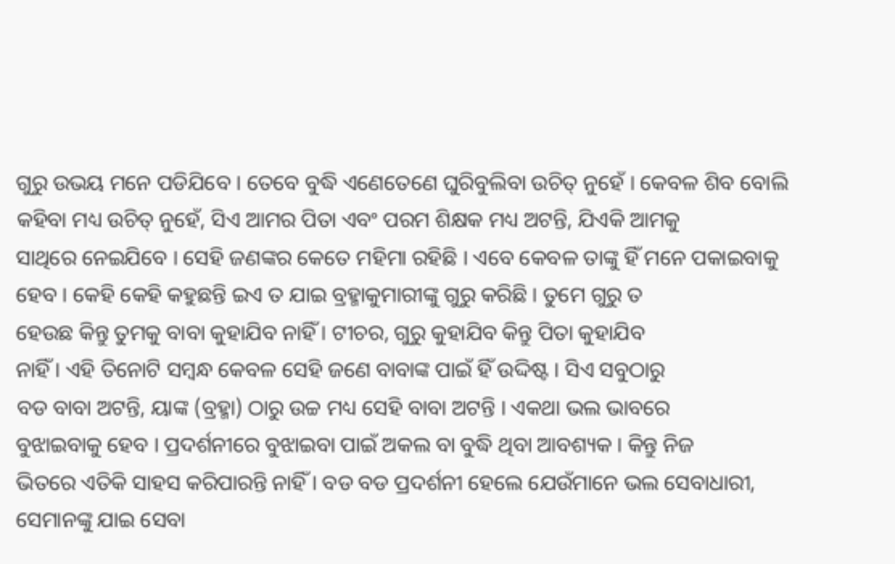ଗୁରୁ ଉଭୟ ମନେ ପଡିଯିବେ । ତେବେ ବୁଦ୍ଧି ଏଣେତେଣେ ଘୁରିବୁଲିବା ଉଚିତ୍ ନୁହେଁ । କେବଳ ଶିବ ବୋଲି
କହିବା ମଧ୍ୟ ଉଚିତ୍ ନୁହେଁ, ସିଏ ଆମର ପିତା ଏବଂ ପରମ ଶିକ୍ଷକ ମଧ୍ୟ ଅଟନ୍ତି, ଯିଏକି ଆମକୁ
ସାଥିରେ ନେଇଯିବେ । ସେହି ଜଣଙ୍କର କେତେ ମହିମା ରହିଛି । ଏବେ କେବଳ ତାଙ୍କୁ ହିଁ ମନେ ପକାଇବାକୁ
ହେବ । କେହି କେହି କହୁଛନ୍ତି ଇଏ ତ ଯାଇ ବ୍ରହ୍ମାକୁମାରୀଙ୍କୁ ଗୁରୁ କରିଛି । ତୁମେ ଗୁରୁ ତ
ହେଉଛ କିନ୍ତୁ ତୁମକୁ ବାବା କୁହାଯିବ ନାହିଁ । ଟୀଚର, ଗୁରୁ କୁହାଯିବ କିନ୍ତୁ ପିତା କୁହାଯିବ
ନାହିଁ । ଏହି ତିନୋଟି ସମ୍ବନ୍ଧ କେବଳ ସେହି ଜଣେ ବାବାଙ୍କ ପାଇଁ ହିଁ ଉଦ୍ଦିଷ୍ଟ । ସିଏ ସବୁଠାରୁ
ବଡ ବାବା ଅଟନ୍ତି, ୟାଙ୍କ (ବ୍ରହ୍ମା) ଠାରୁ ଉଚ୍ଚ ମଧ୍ୟ ସେହି ବାବା ଅଟନ୍ତି । ଏକଥା ଭଲ ଭାବରେ
ବୁଝାଇବାକୁ ହେବ । ପ୍ରଦର୍ଶନୀରେ ବୁଝାଇବା ପାଇଁ ଅକଲ ବା ବୁଦ୍ଧି ଥିବା ଆବଶ୍ୟକ । କିନ୍ତୁ ନିଜ
ଭିତରେ ଏତିକି ସାହସ କରିପାରନ୍ତି ନାହିଁ । ବଡ ବଡ ପ୍ରଦର୍ଶନୀ ହେଲେ ଯେଉଁମାନେ ଭଲ ସେବାଧାରୀ,
ସେମାନଙ୍କୁ ଯାଇ ସେବା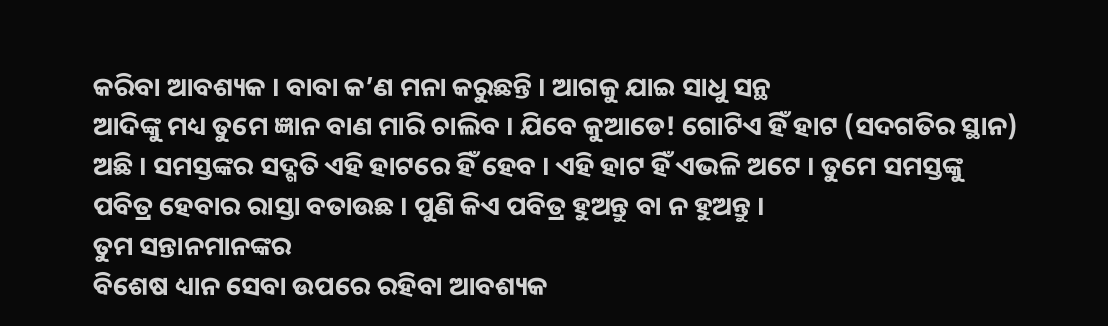କରିବା ଆବଶ୍ୟକ । ବାବା କ’ଣ ମନା କରୁଛନ୍ତି । ଆଗକୁ ଯାଇ ସାଧୁ ସନ୍ଥ
ଆଦିଙ୍କୁ ମଧ୍ୟ ତୁମେ ଜ୍ଞାନ ବାଣ ମାରି ଚାଲିବ । ଯିବେ କୁଆଡେ! ଗୋଟିଏ ହିଁ ହାଟ (ସଦଗତିର ସ୍ଥାନ)
ଅଛି । ସମସ୍ତଙ୍କର ସଦ୍ଗତି ଏହି ହାଟରେ ହିଁ ହେବ । ଏହି ହାଟ ହିଁ ଏଭଳି ଅଟେ । ତୁମେ ସମସ୍ତଙ୍କୁ
ପବିତ୍ର ହେବାର ରାସ୍ତା ବତାଉଛ । ପୁଣି କିଏ ପବିତ୍ର ହୁଅନ୍ତୁ ବା ନ ହୁଅନ୍ତୁ ।
ତୁମ ସନ୍ତାନମାନଙ୍କର
ବିଶେଷ ଧ୍ୟାନ ସେବା ଉପରେ ରହିବା ଆବଶ୍ୟକ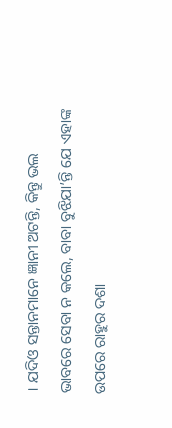। ଯଦିଓ ସନ୍ତାନମାନେ ଜ୍ଞାନୀ ଅଟନ୍ତି, କିନ୍ତୁ ଭଲ
ଭାବରେ ସେବା ନ କଲେ, ବାବା ବୁଝିଯା’ନ୍ତି ଯେ ଏହାଙ୍କ ଉପରେ ରାହୁର ଦଶା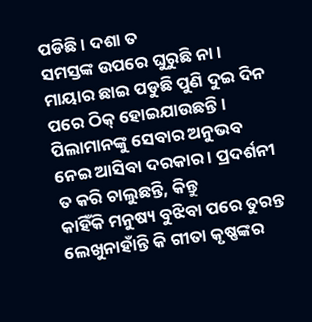ପଡିଛି । ଦଶା ତ
ସମସ୍ତଙ୍କ ଉପରେ ଘୁରୁଛି ନା । ମାୟାର ଛାଇ ପଡୁଛି ପୁଣି ଦୁଇ ଦିନ ପରେ ଠିକ୍ ହୋଇଯାଉଛନ୍ତି ।
ପିଲାମାନଙ୍କୁ ସେବାର ଅନୁଭବ ନେଇ ଆସିବା ଦରକାର । ପ୍ରଦର୍ଶନୀ ତ କରି ଚାଲୁଛନ୍ତି, କିନ୍ତୁ
କାହିଁକି ମନୁଷ୍ୟ ବୁଝିବା ପରେ ତୁରନ୍ତ ଲେଖୁନାହାଁନ୍ତି କି ଗୀତା କୃଷ୍ଣଙ୍କର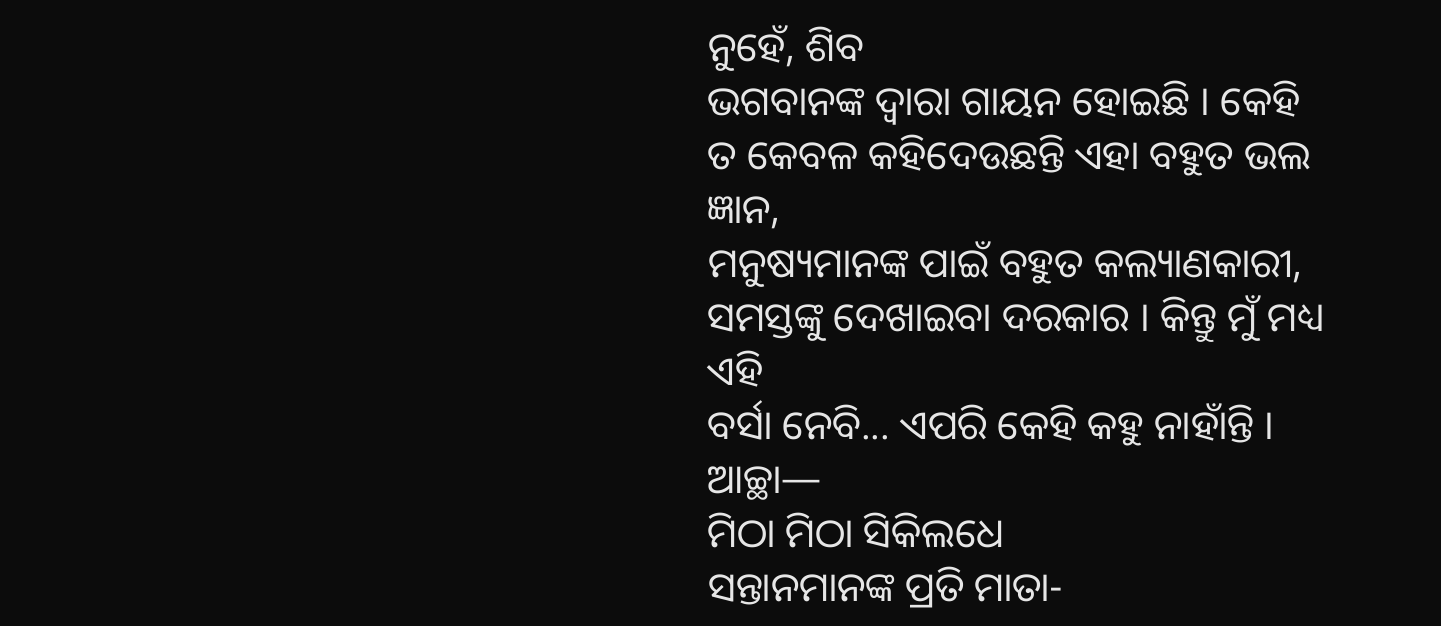ନୁହେଁ, ଶିବ
ଭଗବାନଙ୍କ ଦ୍ୱାରା ଗାୟନ ହୋଇଛି । କେହି ତ କେବଳ କହିଦେଉଛନ୍ତି ଏହା ବହୁତ ଭଲ ଜ୍ଞାନ,
ମନୁଷ୍ୟମାନଙ୍କ ପାଇଁ ବହୁତ କଲ୍ୟାଣକାରୀ, ସମସ୍ତଙ୍କୁ ଦେଖାଇବା ଦରକାର । କିନ୍ତୁ ମୁଁ ମଧ୍ୟ ଏହି
ବର୍ସା ନେବି... ଏପରି କେହି କହୁ ନାହାଁନ୍ତି । ଆଚ୍ଛା—
ମିଠା ମିଠା ସିକିଲଧେ
ସନ୍ତାନମାନଙ୍କ ପ୍ରତି ମାତା-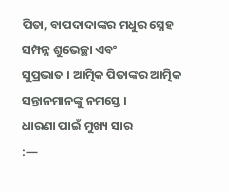ପିତା, ବାପଦାଦାଙ୍କର ମଧୁର ସ୍ନେହ ସମ୍ପନ୍ନ ଶୁଭେଚ୍ଛା ଏବଂ
ସୁପ୍ରଭାତ । ଆତ୍ମିକ ପିତାଙ୍କର ଆତ୍ମିକ ସନ୍ତାନମାନଙ୍କୁ ନମସ୍ତେ ।
ଧାରଣା ପାଇଁ ମୁଖ୍ୟ ସାର
:—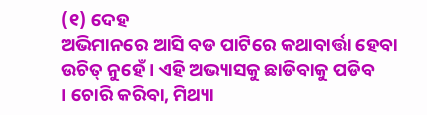(୧) ଦେହ
ଅଭିମାନରେ ଆସି ବଡ ପାଟିରେ କଥାବାର୍ତ୍ତା ହେବା ଉଚିତ୍ ନୁହେଁ । ଏହି ଅଭ୍ୟାସକୁ ଛାଡିବାକୁ ପଡିବ
। ଚୋରି କରିବା, ମିଥ୍ୟା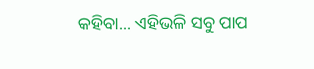କହିବା... ଏହିଭଳି ସବୁ ପାପ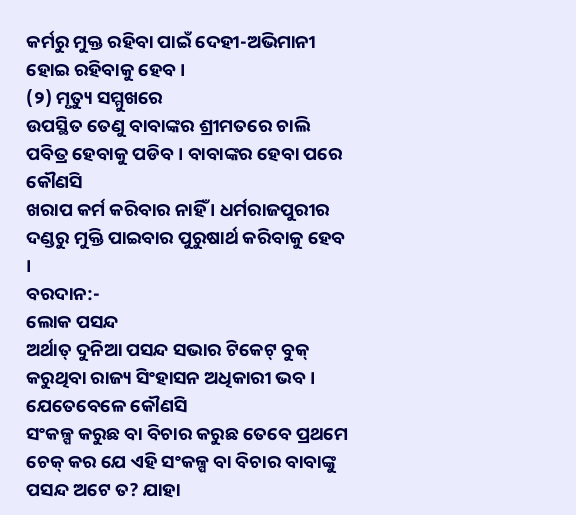କର୍ମରୁ ମୁକ୍ତ ରହିବା ପାଇଁ ଦେହୀ-ଅଭିମାନୀ
ହୋଇ ରହିବାକୁ ହେବ ।
(୨) ମୃତ୍ୟୁ ସମ୍ମୁଖରେ
ଉପସ୍ଥିତ ତେଣୁ ବାବାଙ୍କର ଶ୍ରୀମତରେ ଚାଲି ପବିତ୍ର ହେବାକୁ ପଡିବ । ବାବାଙ୍କର ହେବା ପରେ କୌଣସି
ଖରାପ କର୍ମ କରିବାର ନାହିଁ । ଧର୍ମରାଜପୁରୀର ଦଣ୍ଡରୁ ମୁକ୍ତି ପାଇବାର ପୁରୁଷାର୍ଥ କରିବାକୁ ହେବ
।
ବରଦାନ:-
ଲୋକ ପସନ୍ଦ
ଅର୍ଥାତ୍ ଦୁନିଆ ପସନ୍ଦ ସଭାର ଟିକେଟ୍ ବୁକ୍ କରୁଥିବା ରାଜ୍ୟ ସିଂହାସନ ଅଧିକାରୀ ଭବ ।
ଯେତେବେଳେ କୌଣସି
ସଂକଳ୍ପ କରୁଛ ବା ବିଚାର କରୁଛ ତେବେ ପ୍ରଥମେ ଚେକ୍ କର ଯେ ଏହି ସଂକଳ୍ପ ବା ବିଚାର ବାବାଙ୍କୁ
ପସନ୍ଦ ଅଟେ ତ? ଯାହା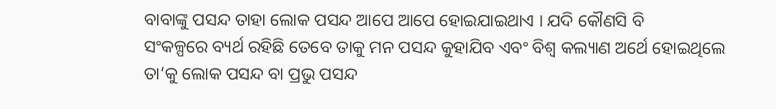ବାବାଙ୍କୁ ପସନ୍ଦ ତାହା ଲୋକ ପସନ୍ଦ ଆପେ ଆପେ ହୋଇଯାଇଥାଏ । ଯଦି କୌଣସି ବି
ସଂକଳ୍ପରେ ବ୍ୟର୍ଥ ରହିଛି ତେବେ ତାକୁ ମନ ପସନ୍ଦ କୁହାଯିବ ଏବଂ ବିଶ୍ୱ କଲ୍ୟାଣ ଅର୍ଥେ ହୋଇଥିଲେ
ତା’କୁ ଲୋକ ପସନ୍ଦ ବା ପ୍ରଭୁ ପସନ୍ଦ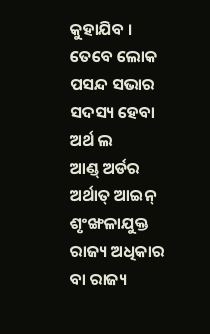କୁହାଯିବ । ତେବେ ଲୋକ ପସନ୍ଦ ସଭାର ସଦସ୍ୟ ହେବା ଅର୍ଥ ଲ
ଆଣ୍ଡ୍ ଅର୍ଡର ଅର୍ଥାତ୍ ଆଇନ୍ ଶୃଂଙ୍ଖଳାଯୁକ୍ତ ରାଜ୍ୟ ଅଧିକାର ବା ରାଜ୍ୟ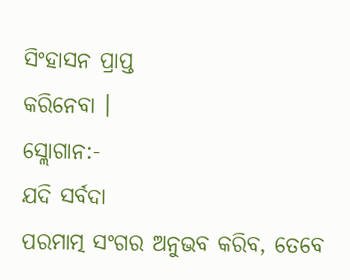ସିଂହାସନ ପ୍ରାପ୍ତ
କରିନେବା ।
ସ୍ଲୋଗାନ:-
ଯଦି ସର୍ବଦା
ପରମାତ୍ମ ସଂଗର ଅନୁଭବ କରିବ, ତେବେ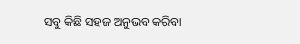ସବୁ କିଛି ସହଜ ଅନୁଭବ କରିବା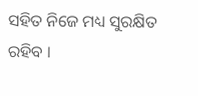ସହିତ ନିଜେ ମଧ୍ୟ ସୁରକ୍ଷିତ
ରହିବ ।